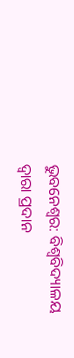ଭୁବନେଶ୍ୱର: ବିଶ୍ୱବିଦ୍ୟାଳୟ ଦ୍ୱାରା ପ୍ରଦାନ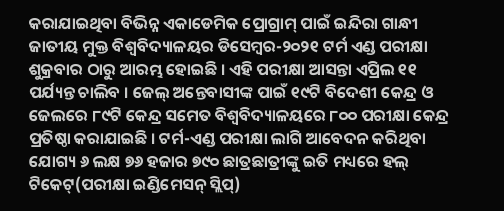କରାଯାଇଥିବା ବିଭିନ୍ନ ଏକାଡେମିକ ପ୍ରୋଗ୍ରାମ୍ ପାଇଁ ଇନ୍ଦିରା ଗାନ୍ଧୀ ଜାତୀୟ ମୁକ୍ତ ବିଶ୍ୱବିଦ୍ୟାଳୟର ଡିସେମ୍ବର-୨୦୨୧ ଟର୍ମ ଏଣ୍ଡ ପରୀକ୍ଷା ଶୁକ୍ରବାର ଠାରୁ ଆରମ୍ଭ ହୋଇଛି । ଏହି ପରୀକ୍ଷା ଆସନ୍ତା ଏପ୍ରିଲ ୧୧ ପର୍ଯ୍ୟନ୍ତ ଚାଲିବ । ଜେଲ୍ ଅନ୍ତେବାସୀଙ୍କ ପାଇଁ ୧୯ଟି ବିଦେଶୀ କେନ୍ଦ୍ର ଓ ଜେଲରେ ୮୯ଟି କେନ୍ଦ୍ର ସମେତ ବିଶ୍ୱବିଦ୍ୟାଳୟରେ ୮୦୦ ପରୀକ୍ଷା କେନ୍ଦ୍ର ପ୍ରତିଷ୍ଠା କରାଯାଇଛି । ଟର୍ମ-ଏଣ୍ଡ ପରୀକ୍ଷା ଲାଗି ଆବେଦନ କରିଥିବା ଯୋଗ୍ୟ ୬ ଲକ୍ଷ ୭୬ ହଜାର ୭୯୦ ଛାତ୍ରଛାତ୍ରୀଙ୍କୁ ଇତି ମଧ୍ୟରେ ହଲ୍ ଟିକେଟ୍(ପରୀକ୍ଷା ଇଣ୍ଡିମେସନ୍ ସ୍ଲିପ୍)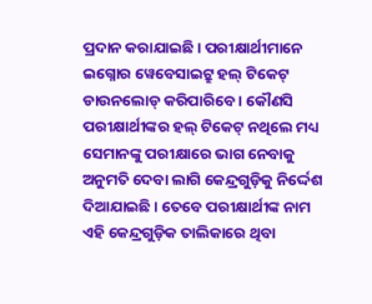ପ୍ରଦାନ କରାଯାଇଛି । ପରୀକ୍ଷାର୍ଥୀମାନେ ଇଗ୍ନୋର ୱେବେସାଇଟ୍ରୁ ହଲ୍ ଟିକେଟ୍ ଡାଉନଲୋଡ୍ କରିପାରିବେ । କୌଣସି ପରୀକ୍ଷାର୍ଥୀଙ୍କର ହଲ୍ ଟିକେଟ୍ ନଥିଲେ ମଧ୍ୟ ସେମାନଙ୍କୁ ପରୀକ୍ଷାରେ ଭାଗ ନେବାକୁ ଅନୁମତି ଦେବା ଲାଗି କେନ୍ଦ୍ରଗୁଡ଼ିକୁ ନିର୍ଦ୍ଦେଶ ଦିଆଯାଇଛି । ତେବେ ପରୀକ୍ଷାର୍ଥୀଙ୍କ ନାମ ଏହି କେନ୍ଦ୍ରଗୁଡ଼ିକ ତାଲିକାରେ ଥିବା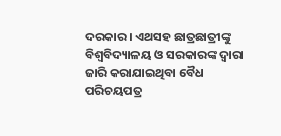ଦରକାର । ଏଥସହ ଛାତ୍ରଛାତ୍ରୀଙ୍କୁ ବିଶ୍ୱବିଦ୍ୟାଳୟ ଓ ସରକାରଙ୍କ ଦ୍ୱାରା ଜାରି କରାଯାଇଥିବା ବୈଧ ପରିଚୟପତ୍ର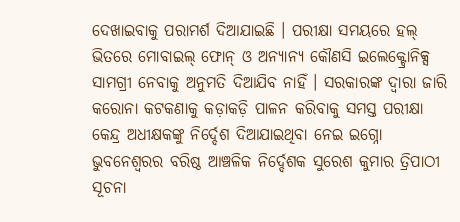ଦେଖାଇବାକୁ ପରାମର୍ଶ ଦିଆଯାଇଛି । ପରୀକ୍ଷା ସମୟରେ ହଲ୍ ଭିତରେ ମୋବାଇଲ୍ ଫୋନ୍ ଓ ଅନ୍ୟାନ୍ୟ କୌଣସି ଇଲେକ୍ଟ୍ରୋନିକ୍ସ ସାମଗ୍ରୀ ନେବାକୁ ଅନୁମତି ଦିଆଯିବ ନାହିଁ । ସରକାରଙ୍କ ଦ୍ୱାରା ଜାରି କରୋନା କଟକଣାକୁ କଡ଼ାକଡ଼ି ପାଳନ କରିବାକୁ ସମସ୍ତ ପରୀକ୍ଷା କେନ୍ଦ୍ର ଅଧୀକ୍ଷକଙ୍କୁ ନିର୍ଦ୍ଦେଶ ଦିଆଯାଇଥିବା ନେଇ ଇଗ୍ନୋ ଭୁବନେଶ୍ୱରର ବରିଷ୍ଠ ଆଞ୍ଚଳିକ ନିର୍ଦ୍ଦେଶକ ସୁରେଶ କୁମାର ତ୍ରିପାଠୀ ସୂଚନା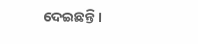ଦେଇଛନ୍ତି ।